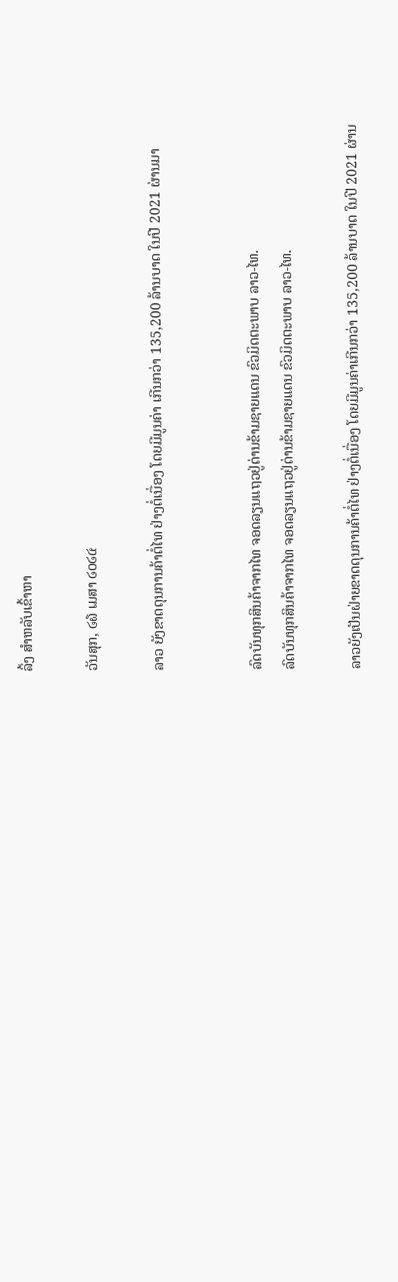ລິ້ງ ສຳຫລັບເຂົ້າຫາ

ວັນສຸກ, ໒໖ ເມສາ ໒໐໒໔

ລາວ ຍັງຂາດດຸນການຄ້າຕໍ່ໄທ ຢ່າງຕໍ່ເນື່ອງ ໂດຍມີມູນຄ່າ ເກີນກວ່າ 135,200 ລ້ານບາດ ໃນປີ 2021 ຜ່ານມາ


ລົດບັນທຸກສິນຄ້າຈາກໄທ ຈອດລຽນແຖວຢູ່ດ່ານຂ້າມຊາຍແດນ ຂົວມິດຕະພາບ ລາວ-ໄທ.
ລົດບັນທຸກສິນຄ້າຈາກໄທ ຈອດລຽນແຖວຢູ່ດ່ານຂ້າມຊາຍແດນ ຂົວມິດຕະພາບ ລາວ-ໄທ.

ລາວຍັງເປັນຝ່າຍຂາດດຸນການຄ້າຕໍ່ໄທ ຢ່າງຕໍ່ເນື່ອງ ໂດຍມີມູນຄ່າເກີນກວ່າ 135,200 ລ້ານບາດ ໃນປີ 2021 ຜ່ານ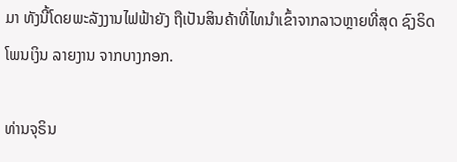ມາ ທັງນີ້ໂດຍພະລັງງານໄຟຟ້າຍັງ ຖືເປັນສິນຄ້າທີ່ໄທນຳເຂົ້າຈາກລາວຫຼາຍທີ່ສຸດ ຊົງຣິດ ໂພນເງິນ ລາຍງານ ຈາກບາງກອກ.

ທ່ານຈຸຣິນ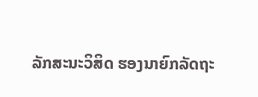ລັກສະນະວິສິດ ຮອງນາຍົກລັດຖະ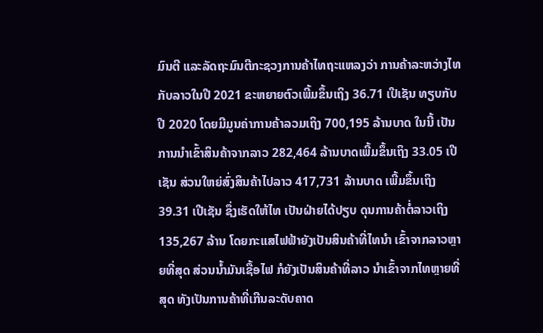ມົນຕີ ແລະລັດຖະມົນຕີກະຊວງການຄ້າໄທຖະແຫລງວ່າ ການຄ້າລະຫວ່າງໄທກັບລາວໃນປີ 2021 ຂະຫຍາຍຕົວເພີ້ມຂຶ້ນເຖິງ 36.71 ເປີເຊັນ ທຽບກັບປີ 2020 ໂດຍມີມູນຄ່າການຄ້າລວມເຖິງ 700,195 ລ້ານບາດ ໃນນີ້ ເປັນການນຳເຂົ້າສິນຄ້າຈາກລາວ 282,464 ລ້ານບາດເພີ້ມຂຶ້ນເຖິງ 33.05 ເປີເຊັນ ສ່ວນໃຫຍ່ສົ່ງສິນຄ້າໄປລາວ 417,731 ລ້ານບາດ ເພີ້ມຂຶ້ນເຖິງ 39.31 ເປີເຊັນ ຊຶ່ງເຮັດໃຫ້ໄທ ເປັນຝ່າຍໄດ້ປຽບ ດຸນການຄ້າຕໍ່ລາວເຖິງ 135,267 ລ້ານ ໂດຍກະແສໄຟຟ້າຍັງເປັນສິນຄ້າທີ່ໄທນຳ ເຂົ້າຈາກລາວຫຼາຍທີ່ສຸດ ສ່ວນນ້ຳມັນເຊື້ອໄຟ ກໍຍັງເປັນສິນຄ້າທີ່ລາວ ນຳເຂົ້າຈາກໄທຫຼາຍທີ່ສຸດ ທັງເປັນການຄ້າທີ່ເກີນລະດັບຄາດ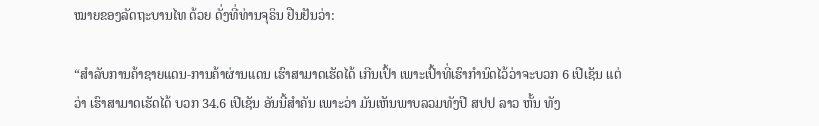ໝາຍຂອງລັດຖະບານໄທ ດ້ວຍ ດັ່ງທີ່ທ່ານຈຸຣິນ ຢືນຢັນວ່າ:

“ສຳລັບການຄ້າຊາຍແດນ-ການຄ້າຜ່ານແດນ ເຮົາສາມາດເຮັດໄດ້ ເກີນເປົ້າ ເພາະເປົ້າທີ່ເຮົາກຳນົດໄວ້ວ່າຈະບວກ 6 ເປີເຊັນ ແຕ່ວ່າ ເຮົາສາມາດເຮັດໄດ້ ບວກ 34.6 ເປີເຊັນ ອັນນີ້ສຳຄັນ ເພາະວ່າ ມັນເຫັນພາບລວມທັງປີ ສປປ ລາວ ຫັ້ນ ທັງ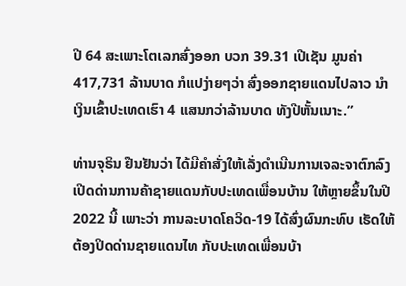ປີ 64 ສະເພາະໂຕເລກສົ່ງອອກ ບວກ 39.31 ເປີເຊັນ ມູນຄ່າ 417,731 ລ້ານບາດ ກໍແປງ່າຍໆວ່າ ສົ່ງອອກຊາຍແດນໄປລາວ ນຳເງິນເຂົ້າປະເທດເຮົາ 4 ແສນກວ່າລ້ານບາດ ທັງປີຫັ້ນເນາະ.”

ທ່ານຈຸຣິນ ຢືນຢັນວ່າ ໄດ້ມີຄຳສັ່ງໃຫ້ເລັ່ງດຳເນີນການເຈລະຈາຕົກລົງເປີດດ່ານການຄ້າຊາຍແດນກັບປະເທດເພື່ອນບ້ານ ໃຫ້ຫຼາຍຂຶ້ນໃນປີ 2022 ນີ້ ເພາະວ່າ ການລະບາດໂຄວິດ-19 ໄດ້ສົ່ງຜົນກະທົບ ເຮັດໃຫ້ຕ້ອງປິດດ່ານຊາຍແດນໄທ ກັບປະເທດເພື່ອນບ້າ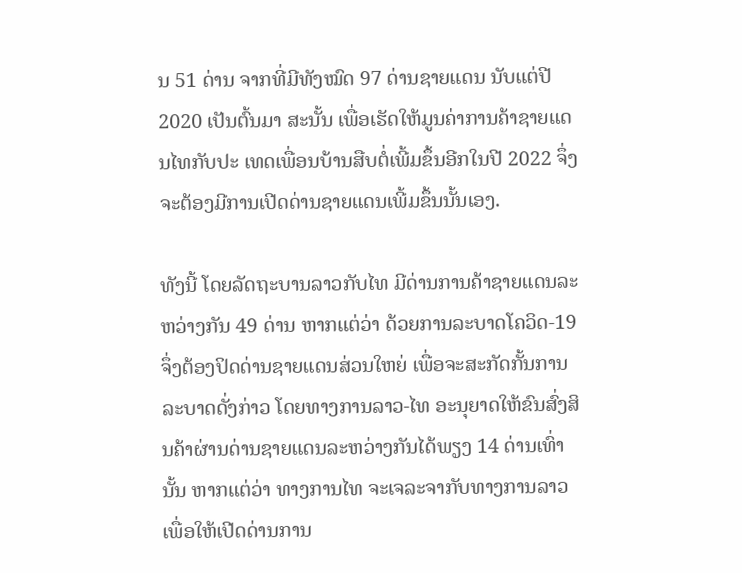ນ 51 ດ່ານ ຈາກທີ່ມີທັງໝົດ 97 ດ່ານຊາຍແດນ ນັບແຕ່ປີ 2020 ເປັນຕົ້ນມາ ສະນັ້ນ ເພື່ອເຮັດໃຫ້ມູນຄ່າການຄ້າຊາຍແດນໄທກັບປະ ເທດເພື່ອນບ້ານສືບຕໍ່ເພີ້ມຂຶ້ນອີກໃນປີ 2022 ຈຶ່ງຈະຕ້ອງມີການເປີດດ່ານຊາຍແດນເພີ້ມຂຶ້ນນັ້ນເອງ.

ທັງນີ້ ໂດຍລັດຖະບານລາວກັບໄທ ມີດ່ານການຄ້າຊາຍແດນລະຫວ່າງກັນ 49 ດ່ານ ຫາກແຕ່ວ່າ ດ້ວຍການລະບາດໂຄວິດ-19 ຈຶ່ງຕ້ອງປິດດ່ານຊາຍແດນສ່ວນໃຫຍ່ ເພື່ອຈະສະກັດກັ້ນການລະບາດດັ່ງກ່າວ ໂດຍທາງການລາວ-ໄທ ອະນຸຍາດໃຫ້ຂົນສົ່ງສິນຄ້າຜ່ານດ່ານຊາຍແດນລະຫວ່າງກັນໄດ້ພຽງ 14 ດ່ານເທົ່ານັ້ນ ຫາກແຕ່ວ່າ ທາງການໄທ ຈະເຈລະຈາກັບທາງການລາວ ເພື່ອໃຫ້ເປີດດ່ານການ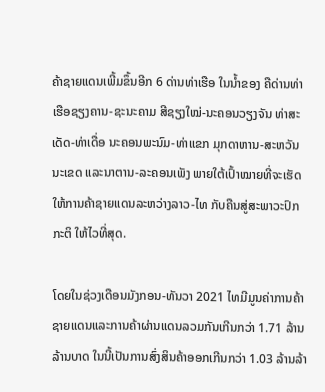ຄ້າຊາຍແດນເພີ້ມຂຶ້ນອີກ 6 ດ່ານທ່າເຮືອ ໃນນ້ຳຂອງ ຄືດ່ານທ່າເຮືອຊຽງຄານ-ຊະນະຄາມ ສີຊຽງໃໝ່-ນະຄອນວຽງຈັນ ທ່າສະເດັດ-ທ່າເດື່ອ ນະຄອນພະນົມ-ທ່າແຂກ ມຸກດາຫານ-ສະຫວັນນະເຂດ ແລະນາຕານ-ລະຄອນເພັງ ພາຍໃຕ້ເປົ້າໝາຍທີ່ຈະເຮັດໃຫ້ການຄ້າຊາຍແດນລະຫວ່າງລາວ-ໄທ ກັບຄືນສູ່ສະພາວະປົກກະຕິ ໃຫ້ໄວທີ່ສຸດ.

ໂດຍໃນຊ່ວງເດືອນມັງກອນ-ທັນວາ 2021 ໄທມີມູນຄ່າການຄ້າຊາຍແດນແລະການຄ້າຜ່ານແດນລວມກັນເກີນກວ່າ 1.71 ລ້ານລ້ານບາດ ໃນນີ້ເປັນການສົ່ງສິນຄ້າອອກເກີນກວ່າ 1.03 ລ້ານລ້າ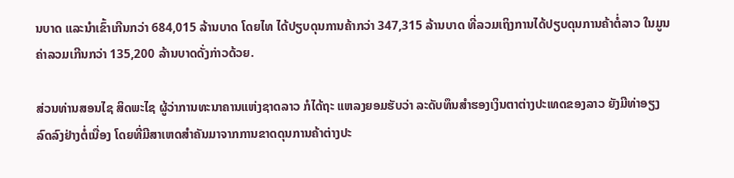ນບາດ ແລະນຳເຂົ້າເກີນກວ່າ 684,015 ລ້ານບາດ ໂດຍໄທ ໄດ້ປຽບດຸນການຄ້າກວ່າ 347,315 ລ້ານບາດ ທີ່ລວມເຖິງການໄດ້ປຽບດຸນການຄ້າຕໍ່ລາວ ໃນມູນຄ່າລວມເກີນກວ່າ 135,200 ລ້ານບາດດັ່ງກ່າວດ້ວຍ.

ສ່ວນທ່ານສອນໄຊ ສິດພະໄຊ ຜູ້ວ່າການທະນາຄານແຫ່ງຊາດລາວ ກໍໄດ້ຖະ ແຫລງຍອມຮັບວ່າ ລະດັບທຶນສຳຮອງເງິນຕາຕ່າງປະເທດຂອງລາວ ຍັງມີທ່າອຽງລົດລົງຢ່າງຕໍ່ເນື່ອງ ໂດຍທີ່ມີສາເຫດສຳຄັນມາຈາກການຂາດດຸນການຄ້າຕ່າງປະ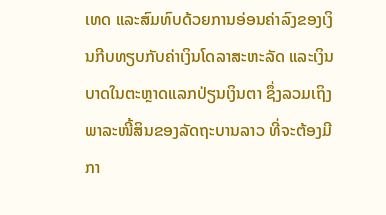ເທດ ແລະສົມທົບດ້ວຍການອ່ອນຄ່າລົງຂອງເງິນກີບທຽບກັບຄ່າເງິນໂດລາສະຫະລັດ ແລະເງິນບາດໃນຕະຫຼາດແລກປ່ຽນເງິນຕາ ຊຶ່ງລວມເຖິງພາລະໜີ້ສິນຂອງລັດຖະບານລາວ ທີ່ຈະຕ້ອງມີກາ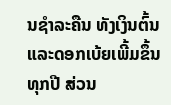ນຊຳລະຄືນ ທັງເງິນຕົ້ນແລະດອກເບ້ຍເພີ້ມຂຶ້ນທຸກປີ ສ່ວນ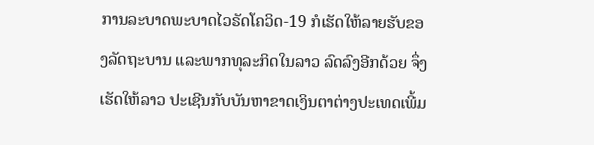ການລະບາດພະບາດໄວຣັດໂຄວິດ-19 ກໍເຮັດໃຫ້ລາຍຮັບຂອງລັດຖະບານ ແລະພາກທຸລະກິດໃນລາວ ລົດລົງອີກດ້ວຍ ຈຶ່ງເຮັດໃຫ້ລາວ ປະເຊີນກັບບັນຫາຂາດເງິນຕາຕ່າງປະເທດເພີ້ມ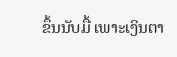ຂຶ້ນນັບມື້ ເພາະເງິນຕາ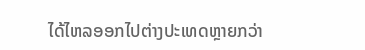ໄດ້ໄຫລອອກໄປຕ່າງປະເທດຫຼາຍກວ່າ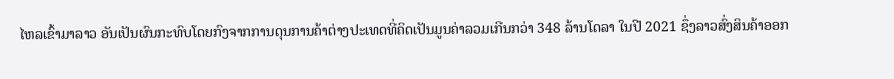ໄຫລເຂົ້າມາລາວ ອັນເປັນຜົນກະທົບໂດຍກົງຈາກການດຸນການຄ້າຕ່າງປະເທດທີ່ຄິດເປັນມູນຄ່າລວມເກີນກວ່າ 348 ລ້ານໂດລາ ໃນປີ 2021 ຊຶ່ງລາວສົ່ງສິນຄ້າອອກ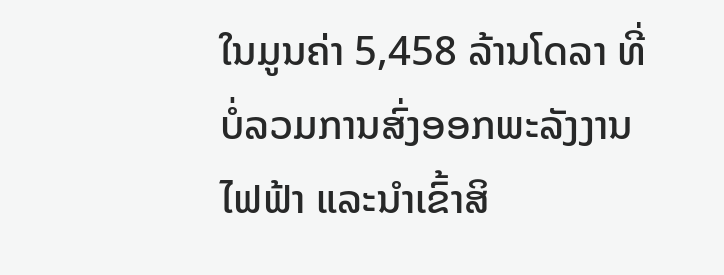ໃນມູນຄ່າ 5,458 ລ້ານໂດລາ ທີ່ບໍ່ລວມການສົ່ງອອກພະລັງງານໄຟຟ້າ ແລະນຳເຂົ້າສິ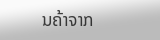ນຄ້າຈາກ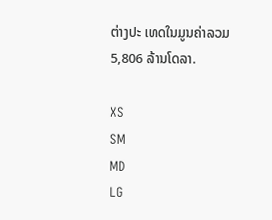ຕ່າງປະ ເທດໃນມູນຄ່າລວມ 5,806 ລ້ານໂດລາ.

XS
SM
MD
LG